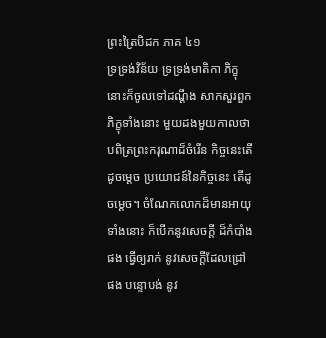ព្រះត្រៃបិដក ភាគ ៤១
ទ្រទ្រង់វិន័យ ទ្រទ្រង់មាតិកា ភិក្ខុនោះក៏ចូលទៅដណ្ដឹង សាកសួរពួកភិក្ខុទាំងនោះ មួយដងមួយកាលថា បពិត្រព្រះករុណាដ៏ចំរើន កិច្ចនេះតើដូចម្ដេច ប្រយោជន៍នៃកិច្ចនេះ តើដូចម្ដេច។ ចំណែកលោកដ៏មានអាយុទាំងនោះ ក៏បើកនូវសេចក្ដី ដ៏កំបាំងផង ធ្វើឲ្យរាក់ នូវសេចក្ដីដែលជ្រៅផង បន្ទោបង់ នូវ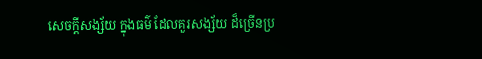សេចក្ដីសង្ស័យ ក្នុងធម៌ ដែលគួរសង្ស័យ ដ៏ច្រើនប្រ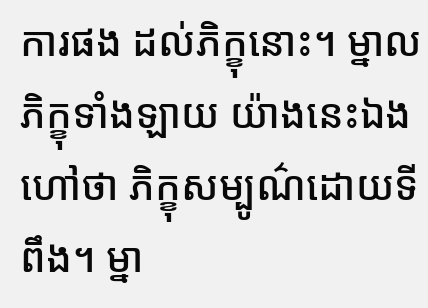ការផង ដល់ភិក្ខុនោះ។ ម្នាលភិក្ខុទាំងឡាយ យ៉ាងនេះឯង ហៅថា ភិក្ខុសម្បូណ៌ដោយទីពឹង។ ម្នា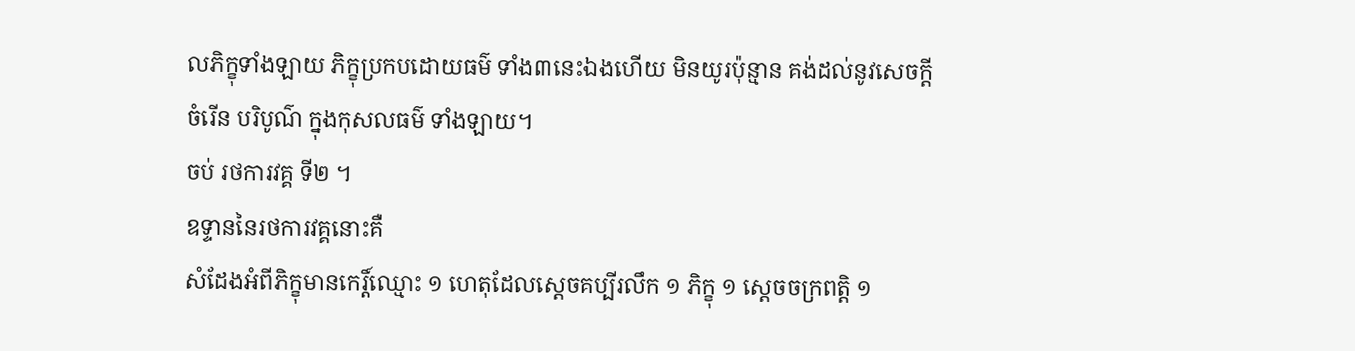លភិក្ខុទាំងឡាយ ភិក្ខុប្រកបដោយធម៌ ទាំង៣នេះឯងហើយ មិនយូរប៉ុន្មាន គង់ដល់នូវសេចក្ដីចំរើន បរិបូណ៌ ក្នុងកុសលធម៌ ទាំងឡាយ។
ចប់ រថការវគ្គ ទី២ ។
ឧទ្ទាននៃរថការវគ្គនោះគឺ
សំដែងអំពីភិក្ខុមានកេរ្ដិ៍ឈ្មោះ ១ ហេតុដែលស្ដេចគប្បីរលឹក ១ ភិក្ខុ ១ ស្ដេចចក្រពត្តិ ១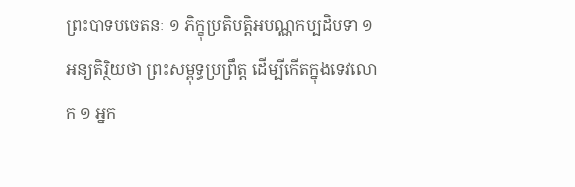ព្រះបាទបចេតនៈ ១ ភិក្ខុប្រតិបត្តិអបណ្ណកប្បដិបទា ១ អន្យតិរិ្ថយថា ព្រះសម្ពុទ្ធប្រព្រឹត្ត ដើម្បីកើតក្នុងទេវលោក ១ អ្នក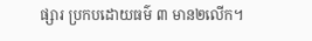ផ្សារ ប្រកបដោយធម៌ ៣ មាន២លើក។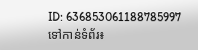ID: 636853061188785997
ទៅកាន់ទំព័រ៖